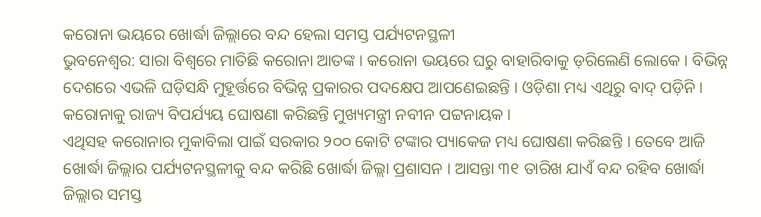କରୋନା ଭୟରେ ଖୋର୍ଦ୍ଧା ଜିଲ୍ଲାରେ ବନ୍ଦ ହେଲା ସମସ୍ତ ପର୍ଯ୍ୟଟନସ୍ଥଳୀ
ଭୁବନେଶ୍ୱର: ସାରା ବିଶ୍ୱରେ ମାତିଛି କରୋନା ଆତଙ୍କ । କରୋନା ଭୟରେ ଘରୁ ବାହାରିବାକୁ ଡ଼ରିଲେଣି ଲୋକେ । ବିଭିନ୍ନ ଦେଶରେ ଏଭଳି ଘଡ଼ିସନ୍ଧି ମୁହୂର୍ତ୍ତରେ ବିଭିନ୍ନ ପ୍ରକାରର ପଦକ୍ଷେପ ଆପଣେଇଛନ୍ତି । ଓଡ଼ିଶା ମଧ୍ୟ ଏଥିରୁ ବାଦ୍ ପଡ଼ିନି । କରୋନାକୁ ରାଜ୍ୟ ବିପର୍ଯ୍ୟୟ ଘୋଷଣା କରିଛନ୍ତି ମୁଖ୍ୟମନ୍ତ୍ରୀ ନବୀନ ପଟ୍ଟନାୟକ ।
ଏଥିସହ କରୋନାର ମୁକାବିଲା ପାଇଁ ସରକାର ୨୦୦ କୋଟି ଟଙ୍କାର ପ୍ୟାକେଜ ମଧ୍ୟ ଘୋଷଣା କରିଛନ୍ତି । ତେବେ ଆଜି ଖୋର୍ଦ୍ଧା ଜିଲ୍ଲାର ପର୍ଯ୍ୟଟନସ୍ଥଳୀକୁ ବନ୍ଦ କରିଛି ଖୋର୍ଦ୍ଧା ଜିଲ୍ଲା ପ୍ରଶାସନ । ଆସନ୍ତା ୩୧ ତାରିଖ ଯାଏଁ ବନ୍ଦ ରହିବ ଖୋର୍ଦ୍ଧା ଜିଲ୍ଲାର ସମସ୍ତ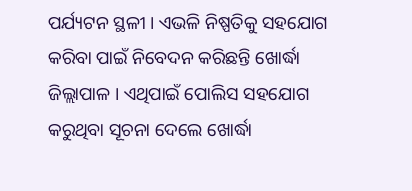ପର୍ଯ୍ୟଟନ ସ୍ଥଳୀ । ଏଭଳି ନିଷ୍ପତିକୁ ସହଯୋଗ କରିବା ପାଇଁ ନିବେଦନ କରିଛନ୍ତି ଖୋର୍ଦ୍ଧା ଜିଲ୍ଲାପାଳ । ଏଥିପାଇଁ ପୋଲିସ ସହଯୋଗ କରୁଥିବା ସୂଚନା ଦେଲେ ଖୋର୍ଦ୍ଧା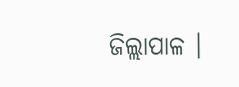ଜିଲ୍ଲାପାଳ ।